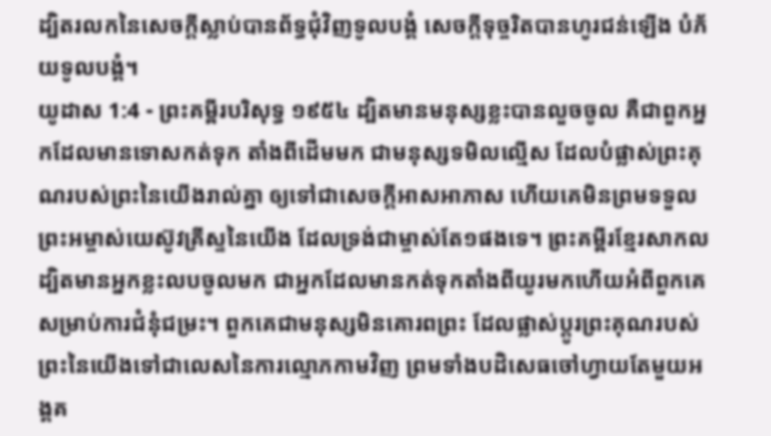ដ្បិតរលកនៃសេចក្ដីស្លាប់បានព័ទ្ធជុំវិញទូលបង្គំ សេចក្ដីទុច្ចរិតបានហូរជន់ឡើង បំភ័យទូលបង្គំ។
យូដាស 1:4 - ព្រះគម្ពីរបរិសុទ្ធ ១៩៥៤ ដ្បិតមានមនុស្សខ្លះបានលួចចូល គឺជាពួកអ្នកដែលមានទោសកត់ទុក តាំងពីដើមមក ជាមនុស្សទមិលល្មើស ដែលបំផ្លាស់ព្រះគុណរបស់ព្រះនៃយើងរាល់គ្នា ឲ្យទៅជាសេចក្ដីអាសអាភាស ហើយគេមិនព្រមទទួលព្រះអម្ចាស់យេស៊ូវគ្រីស្ទនៃយើង ដែលទ្រង់ជាម្ចាស់តែ១ផងទេ។ ព្រះគម្ពីរខ្មែរសាកល ដ្បិតមានអ្នកខ្លះលបចូលមក ជាអ្នកដែលមានកត់ទុកតាំងពីយូរមកហើយអំពីពួកគេ សម្រាប់ការជំនុំជម្រះ។ ពួកគេជាមនុស្សមិនគោរពព្រះ ដែលផ្លាស់ប្ដូរព្រះគុណរបស់ព្រះនៃយើងទៅជាលេសនៃការល្មោភកាមវិញ ព្រមទាំងបដិសេធចៅហ្វាយតែមួយអង្គគ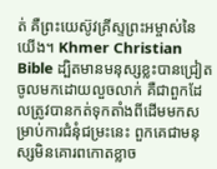ត់ គឺព្រះយេស៊ូវគ្រីស្ទព្រះអម្ចាស់នៃយើង។ Khmer Christian Bible ដ្បិតមានមនុស្សខ្លះបានជ្រៀតចូលមកដោយលួចលាក់ គឺជាពួកដែលត្រូវបានកត់ទុកតាំងពីដើមមកសម្រាប់ការជំនុំជម្រះនេះ ពួកគេជាមនុស្សមិនគោរពកោតខ្លាច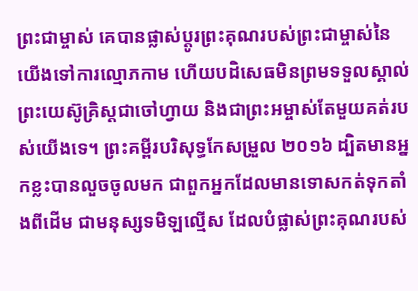ព្រះជាម្ចាស់ គេបានផ្លាស់ប្ដូរព្រះគុណរបស់ព្រះជាម្ចាស់នៃយើងទៅការល្មោភកាម ហើយបដិសេធមិនព្រមទទួលស្គាល់ព្រះយេស៊ូគ្រិស្ដជាចៅហ្វាយ និងជាព្រះអម្ចាស់តែមួយគត់របស់យើងទេ។ ព្រះគម្ពីរបរិសុទ្ធកែសម្រួល ២០១៦ ដ្បិតមានអ្នកខ្លះបានលួចចូលមក ជាពួកអ្នកដែលមានទោសកត់ទុកតាំងពីដើម ជាមនុស្សទមិឡល្មើស ដែលបំផ្លាស់ព្រះគុណរបស់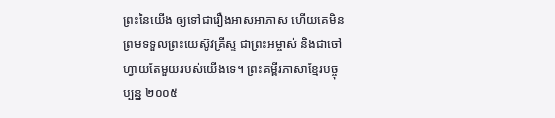ព្រះនៃយើង ឲ្យទៅជារឿងអាសអាភាស ហើយគេមិនព្រមទទួលព្រះយេស៊ូវគ្រីស្ទ ជាព្រះអម្ចាស់ និងជាចៅហ្វាយតែមួយរបស់យើងទេ។ ព្រះគម្ពីរភាសាខ្មែរបច្ចុប្បន្ន ២០០៥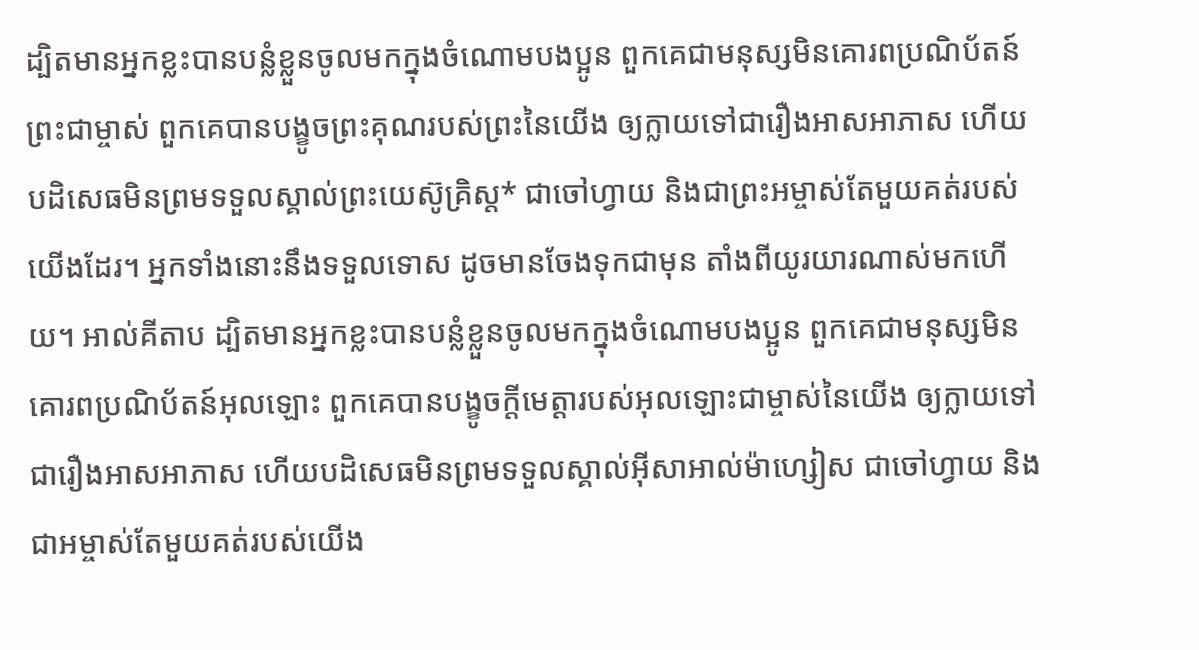ដ្បិតមានអ្នកខ្លះបានបន្លំខ្លួនចូលមកក្នុងចំណោមបងប្អូន ពួកគេជាមនុស្សមិនគោរពប្រណិប័តន៍ព្រះជាម្ចាស់ ពួកគេបានបង្ខូចព្រះគុណរបស់ព្រះនៃយើង ឲ្យក្លាយទៅជារឿងអាសអាភាស ហើយបដិសេធមិនព្រមទទួលស្គាល់ព្រះយេស៊ូគ្រិស្ត* ជាចៅហ្វាយ និងជាព្រះអម្ចាស់តែមួយគត់របស់យើងដែរ។ អ្នកទាំងនោះនឹងទទួលទោស ដូចមានចែងទុកជាមុន តាំងពីយូរយារណាស់មកហើយ។ អាល់គីតាប ដ្បិតមានអ្នកខ្លះបានបន្លំខ្លួនចូលមកក្នុងចំណោមបងប្អូន ពួកគេជាមនុស្សមិនគោរពប្រណិប័តន៍អុលឡោះ ពួកគេបានបង្ខូចក្តីមេត្តារបស់អុលឡោះជាម្ចាស់នៃយើង ឲ្យក្លាយទៅជារឿងអាសអាភាស ហើយបដិសេធមិនព្រមទទួលស្គាល់អ៊ីសាអាល់ម៉ាហ្សៀស ជាចៅហ្វាយ និងជាអម្ចាស់តែមួយគត់របស់យើង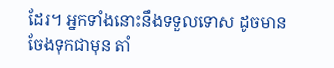ដែរ។ អ្នកទាំងនោះនឹងទទួលទោស ដូចមានចែងទុកជាមុន តាំ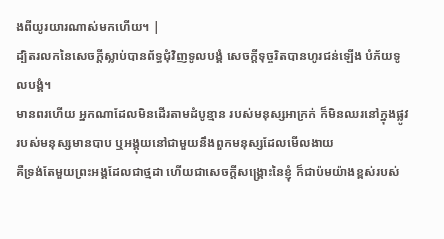ងពីយូរយារណាស់មកហើយ។ |
ដ្បិតរលកនៃសេចក្ដីស្លាប់បានព័ទ្ធជុំវិញទូលបង្គំ សេចក្ដីទុច្ចរិតបានហូរជន់ឡើង បំភ័យទូលបង្គំ។
មានពរហើយ អ្នកណាដែលមិនដើរតាមដំបូន្មាន របស់មនុស្សអាក្រក់ ក៏មិនឈរនៅក្នុងផ្លូវរបស់មនុស្សមានបាប ឬអង្គុយនៅជាមួយនឹងពួកមនុស្សដែលមើលងាយ
គឺទ្រង់តែមួយព្រះអង្គដែលជាថ្មដា ហើយជាសេចក្ដីសង្គ្រោះនៃខ្ញុំ ក៏ជាប៉មយ៉ាងខ្ពស់របស់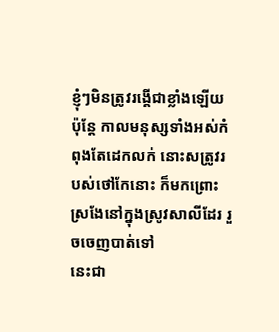ខ្ញុំៗមិនត្រូវរង្គើជាខ្លាំងឡើយ
ប៉ុន្តែ កាលមនុស្សទាំងអស់កំពុងតែដេកលក់ នោះសត្រូវរបស់ថៅកែនោះ ក៏មកព្រោះស្រងែនៅក្នុងស្រូវសាលីដែរ រួចចេញបាត់ទៅ
នេះជា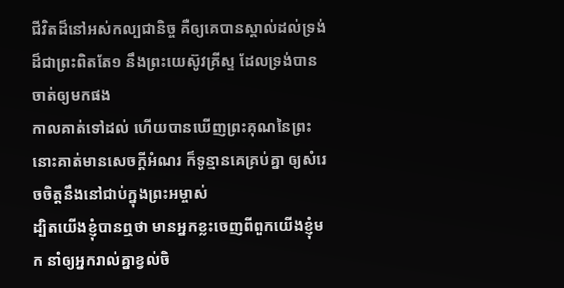ជីវិតដ៏នៅអស់កល្បជានិច្ច គឺឲ្យគេបានស្គាល់ដល់ទ្រង់ដ៏ជាព្រះពិតតែ១ នឹងព្រះយេស៊ូវគ្រីស្ទ ដែលទ្រង់បានចាត់ឲ្យមកផង
កាលគាត់ទៅដល់ ហើយបានឃើញព្រះគុណនៃព្រះ នោះគាត់មានសេចក្ដីអំណរ ក៏ទូន្មានគេគ្រប់គ្នា ឲ្យសំរេចចិត្តនឹងនៅជាប់ក្នុងព្រះអម្ចាស់
ដ្បិតយើងខ្ញុំបានឮថា មានអ្នកខ្លះចេញពីពួកយើងខ្ញុំមក នាំឲ្យអ្នករាល់គ្នាខ្វល់ចិ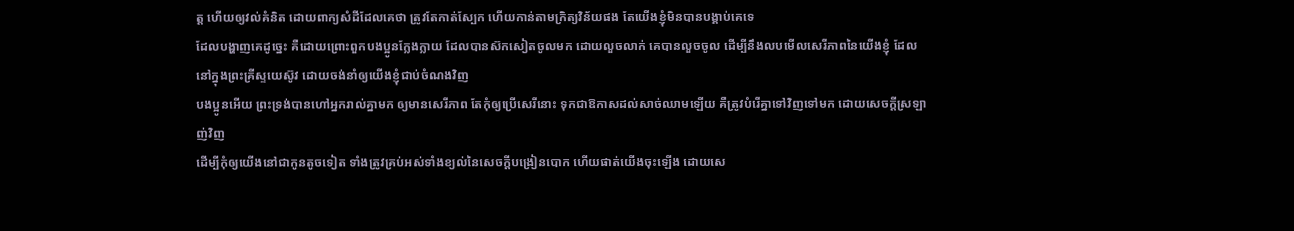ត្ត ហើយឲ្យវល់គំនិត ដោយពាក្យសំដីដែលគេថា ត្រូវតែកាត់ស្បែក ហើយកាន់តាមក្រិត្យវិន័យផង តែយើងខ្ញុំមិនបានបង្គាប់គេទេ
ដែលបង្ហាញគេដូច្នេះ គឺដោយព្រោះពួកបងប្អូនក្លែងក្លាយ ដែលបានស៊កសៀតចូលមក ដោយលួចលាក់ គេបានលួចចូល ដើម្បីនឹងលបមើលសេរីភាពនៃយើងខ្ញុំ ដែលនៅក្នុងព្រះគ្រីស្ទយេស៊ូវ ដោយចង់នាំឲ្យយើងខ្ញុំជាប់ចំណងវិញ
បងប្អូនអើយ ព្រះទ្រង់បានហៅអ្នករាល់គ្នាមក ឲ្យមានសេរីភាព តែកុំឲ្យប្រើសេរីនោះ ទុកជាឱកាសដល់សាច់ឈាមឡើយ គឺត្រូវបំរើគ្នាទៅវិញទៅមក ដោយសេចក្ដីស្រឡាញ់វិញ
ដើម្បីកុំឲ្យយើងនៅជាកូនតូចទៀត ទាំងត្រូវគ្រប់អស់ទាំងខ្យល់នៃសេចក្ដីបង្រៀនបោក ហើយផាត់យើងចុះឡើង ដោយសេ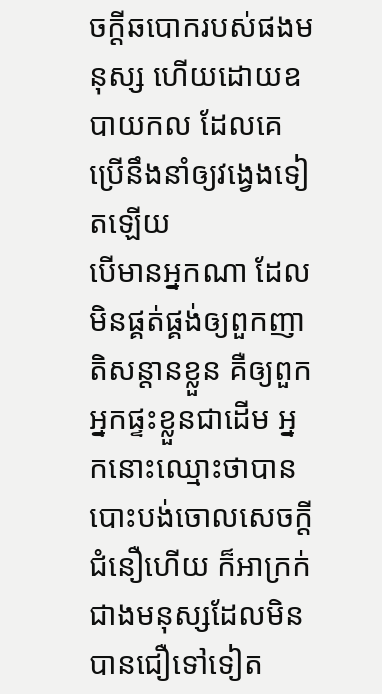ចក្ដីឆបោករបស់ផងមនុស្ស ហើយដោយឧបាយកល ដែលគេប្រើនឹងនាំឲ្យវង្វេងទៀតឡើយ
បើមានអ្នកណា ដែលមិនផ្គត់ផ្គង់ឲ្យពួកញាតិសន្តានខ្លួន គឺឲ្យពួកអ្នកផ្ទះខ្លួនជាដើម អ្នកនោះឈ្មោះថាបានបោះបង់ចោលសេចក្ដីជំនឿហើយ ក៏អាក្រក់ជាងមនុស្សដែលមិនបានជឿទៅទៀត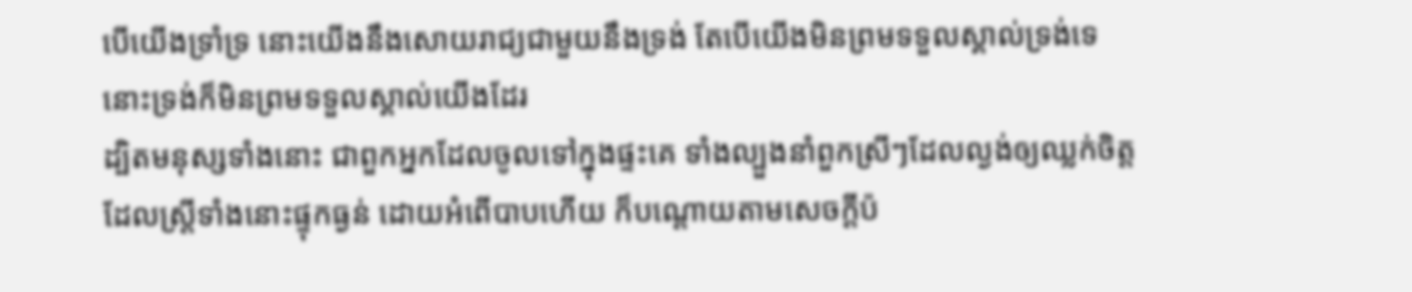បើយើងទ្រាំទ្រ នោះយើងនឹងសោយរាជ្យជាមួយនឹងទ្រង់ តែបើយើងមិនព្រមទទួលស្គាល់ទ្រង់ទេ នោះទ្រង់ក៏មិនព្រមទទួលស្គាល់យើងដែរ
ដ្បិតមនុស្សទាំងនោះ ជាពួកអ្នកដែលចូលទៅក្នុងផ្ទះគេ ទាំងល្បួងនាំពួកស្រីៗដែលល្ងង់ឲ្យឈ្លក់ចិត្ត ដែលស្ត្រីទាំងនោះផ្ទុកធ្ងន់ ដោយអំពើបាបហើយ ក៏បណ្តោយតាមសេចក្ដីប៉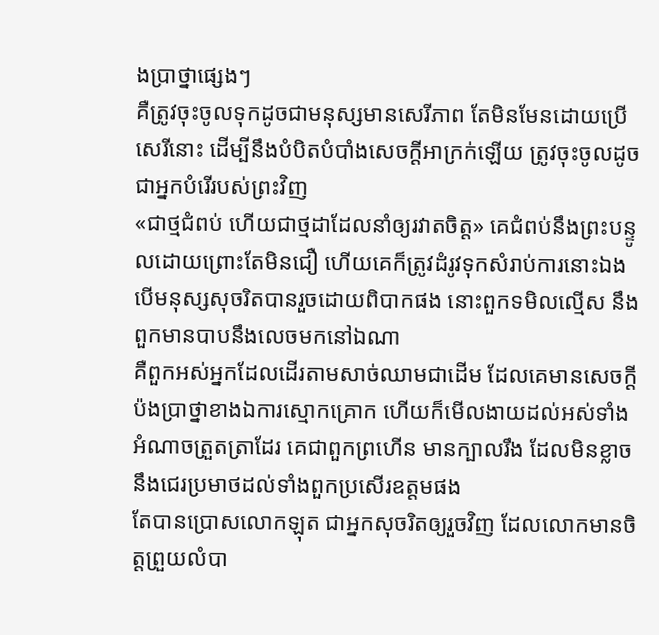ងប្រាថ្នាផ្សេងៗ
គឺត្រូវចុះចូលទុកដូចជាមនុស្សមានសេរីភាព តែមិនមែនដោយប្រើសេរីនោះ ដើម្បីនឹងបំបិតបំបាំងសេចក្ដីអាក្រក់ឡើយ ត្រូវចុះចូលដូចជាអ្នកបំរើរបស់ព្រះវិញ
«ជាថ្មជំពប់ ហើយជាថ្មដាដែលនាំឲ្យរវាតចិត្ត» គេជំពប់នឹងព្រះបន្ទូលដោយព្រោះតែមិនជឿ ហើយគេក៏ត្រូវដំរូវទុកសំរាប់ការនោះឯង
បើមនុស្សសុចរិតបានរួចដោយពិបាកផង នោះពួកទមិលល្មើស នឹងពួកមានបាបនឹងលេចមកនៅឯណា
គឺពួកអស់អ្នកដែលដើរតាមសាច់ឈាមជាដើម ដែលគេមានសេចក្ដីប៉ងប្រាថ្នាខាងឯការស្មោកគ្រោក ហើយក៏មើលងាយដល់អស់ទាំងអំណាចត្រួតត្រាដែរ គេជាពួកព្រហើន មានក្បាលរឹង ដែលមិនខ្លាចនឹងជេរប្រមាថដល់ទាំងពួកប្រសើរឧត្តមផង
តែបានប្រោសលោកឡុត ជាអ្នកសុចរិតឲ្យរួចវិញ ដែលលោកមានចិត្តព្រួយលំបា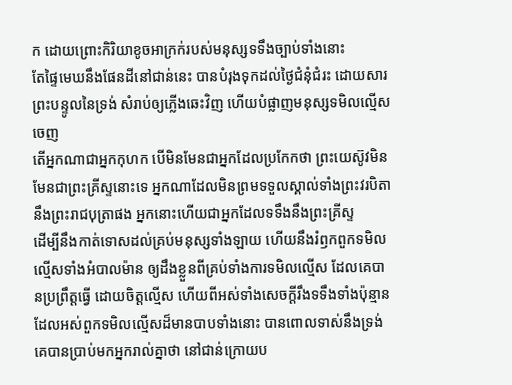ក ដោយព្រោះកិរិយាខូចអាក្រក់របស់មនុស្សទទឹងច្បាប់ទាំងនោះ
តែផ្ទៃមេឃនឹងផែនដីនៅជាន់នេះ បានបំរុងទុកដល់ថ្ងៃជំនុំជំរះ ដោយសារព្រះបន្ទូលនៃទ្រង់ សំរាប់ឲ្យភ្លើងឆេះវិញ ហើយបំផ្លាញមនុស្សទមិលល្មើសចេញ
តើអ្នកណាជាអ្នកកុហក បើមិនមែនជាអ្នកដែលប្រកែកថា ព្រះយេស៊ូវមិនមែនជាព្រះគ្រីស្ទនោះទេ អ្នកណាដែលមិនព្រមទទួលស្គាល់ទាំងព្រះវរបិតា នឹងព្រះរាជបុត្រាផង អ្នកនោះហើយជាអ្នកដែលទទឹងនឹងព្រះគ្រីស្ទ
ដើម្បីនឹងកាត់ទោសដល់គ្រប់មនុស្សទាំងឡាយ ហើយនឹងរំឭកពួកទមិលល្មើសទាំងអំបាលម៉ាន ឲ្យដឹងខ្លួនពីគ្រប់ទាំងការទមិលល្មើស ដែលគេបានប្រព្រឹត្តធ្វើ ដោយចិត្តល្មើស ហើយពីអស់ទាំងសេចក្ដីរឹងទទឹងទាំងប៉ុន្មាន ដែលអស់ពួកទមិលល្មើសដ៏មានបាបទាំងនោះ បានពោលទាស់នឹងទ្រង់
គេបានប្រាប់មកអ្នករាល់គ្នាថា នៅជាន់ក្រោយប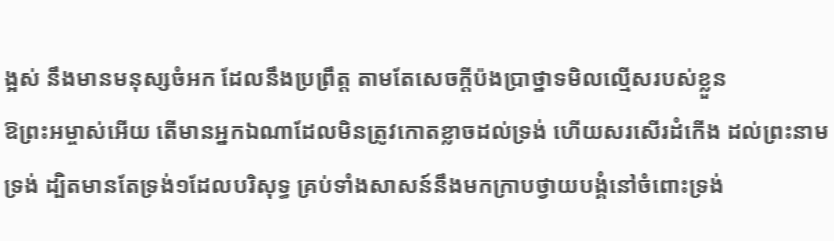ង្អស់ នឹងមានមនុស្សចំអក ដែលនឹងប្រព្រឹត្ត តាមតែសេចក្ដីប៉ងប្រាថ្នាទមិលល្មើសរបស់ខ្លួន
ឱព្រះអម្ចាស់អើយ តើមានអ្នកឯណាដែលមិនត្រូវកោតខ្លាចដល់ទ្រង់ ហើយសរសើរដំកើង ដល់ព្រះនាមទ្រង់ ដ្បិតមានតែទ្រង់១ដែលបរិសុទ្ធ គ្រប់ទាំងសាសន៍នឹងមកក្រាបថ្វាយបង្គំនៅចំពោះទ្រង់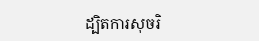ដ្បិតការសុចរិ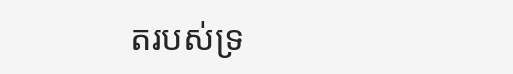តរបស់ទ្រ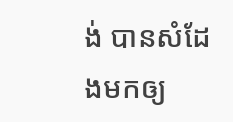ង់ បានសំដែងមកឲ្យ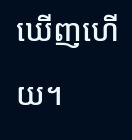ឃើញហើយ។